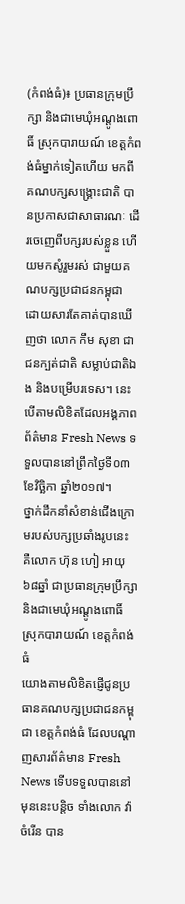(កំពង់ធំ)៖ ប្រធានក្រុមប្រឹក្សា និងជាមេឃុំអណ្តូងពោធិ៍ ស្រុកបារាយណ៍ ខេត្តកំពង់ធំម្នាក់ទៀតហើយ មកពីគណបក្សសង្រ្គោះជាតិ បានប្រកាសជាសាធារណៈ ដើរចេញេពីបក្សរបស់ខ្លួន ហើយមកសូំរួមរស់ ជាមួយគណបក្សប្រជាជនកម្ពុជា ដោយសារតែគាត់បានឃើញថា លោក កឹម សុខា ជាជនក្បត់ជាតិ សម្លាប់ជាតិឯង និងបម្រើបរទេស។ នេះបើតាមលិខិតដែលអង្គភាពព័ត៌មាន Fresh News ទទួលបាននៅព្រឹកថ្ងៃទី០៣ ខែវិច្ឆិកា ឆ្នាំ២០១៧។
ថ្នាក់ដឹកនាំសំខាន់ជើងក្រោមរបស់បក្សប្រឆាំងរូបនេះ គឺលោក ហ៊ុន ហៀ អាយុ៦៨ឆ្នាំ ជាប្រធានក្រុមប្រឹក្សា និងជាមេឃុំអណ្តូងពោធិ៍ ស្រុកបារាយណ៍ ខេត្តកំពង់ធំ
យោងតាមលិខិតផ្ញើជូនប្រធានគណបក្សប្រជាជនកម្ពុជា ខេត្តកំពង់ធំ ដែលបណ្តាញសារព័ត៌មាន Fresh News ទើបទទួលបាននៅមុននេះបន្តិច ទាំងលោក វ៉ា ចំរើន បាន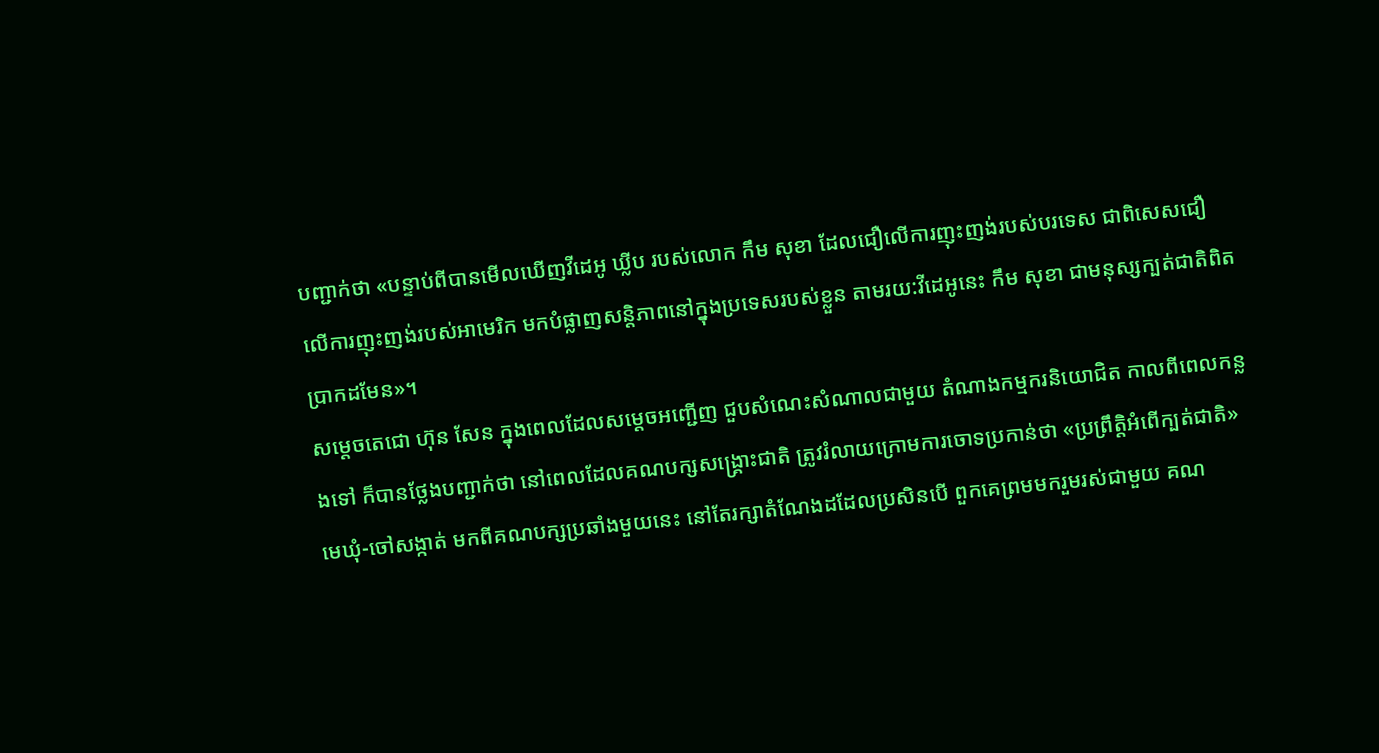បញ្ជាក់ថា «បន្ទាប់ពីបានមើលឃើញវីដេអូ ឃ្លីប របស់លោក កឹម សុខា ដែលជឿលើការញុះញង់របស់បរទេស ជាពិសេសជឿលើការញុះញង់របស់អាមេរិក មកបំផ្លាញសន្តិភាពនៅក្នុងប្រទេសរបស់ខ្លួន តាមរយ:វីដេអូនេះ កឹម សុខា ជាមនុស្សក្បត់ជាតិពិតប្រាកដមែន»។
សម្តេចតេជោ ហ៊ុន សែន ក្នុងពេលដែលសម្តេចអញ្ជើញ ជួបសំណេះសំណាលជាមួយ តំណាងកម្មករនិយោជិត កាលពីពេលកន្លងទៅ ក៏បានថ្លែងបញ្ជាក់ថា នៅពេលដែលគណបក្សសង្រ្គោះជាតិ ត្រូវរំលាយក្រោមការចោទប្រកាន់ថា «ប្រព្រឹត្តិអំពើក្បត់ជាតិ» មេឃុំ-ចៅសង្កាត់ មកពីគណបក្សប្រឆាំងមួយនេះ នៅតែរក្សាតំណែងដដែលប្រសិនបើ ពួកគេព្រមមករួមរស់ជាមួយ គណ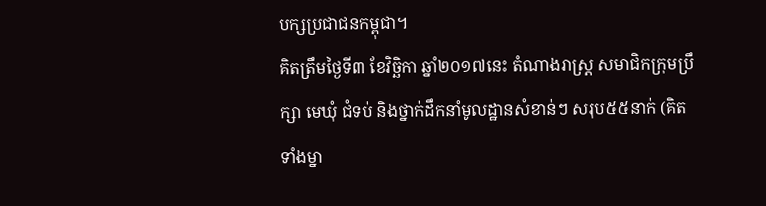បក្សប្រជាជនកម្ពុជា។
គិតត្រឹមថ្ងៃទី៣ ខែវិច្ឆិកា ឆ្នាំ២០១៧នេះ តំណាងរាស្ដ្រ សមាជិកក្រុមប្រឹក្សា មេឃុំ ជំទប់ និងថ្នាក់ដឹកនាំមូលដ្ឋានសំខាន់ៗ សរុប៥៥នាក់ (គិតទាំងម្នា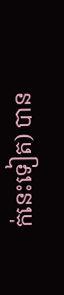ក់នេះទៀត) បាន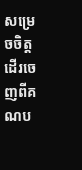សម្រេចចិត្តដើរចេញពីគណប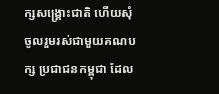ក្សសង្គ្រោះជាតិ ហើយសុំចូលរួមរស់ជាមួយគណបក្ស ប្រជាជនកម្ពុជា ដែល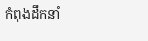កំពុងដឹកនាំ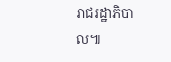រាជរដ្ឋាភិបាល៕